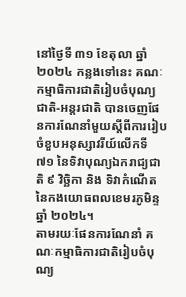នៅថ្ងៃទី ៣១ ខែតុលា ឆ្នាំ ២០២៤ កន្លងទៅនេះ គណៈកម្មាធិការជាតិរៀបចំបុណ្យជាតិ-អន្តរជាតិ បានចេញផែនការណែនាំមួយស្តីពីការរៀបចំខួបអនុស្សាវរីយ៍លើកទី ៧១ នៃទិវាបុណ្យឯករាជ្យជាតិ ៩ វិច្ឆិកា និង ទិវាកំណើតនៃកងយោធពលខេមរភូមិន្ទ ឆ្នាំ ២០២៤។
តាមរយៈផែនការណែនាំ គណៈកម្មាធិការជាតិរៀបចំបុណ្យ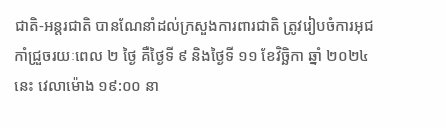ជាតិ-អន្តរជាតិ បានណែនាំដល់ក្រសួងការពារជាតិ ត្រូវរៀបចំការអុជកាំជ្រួចរយៈពេល ២ ថ្ងៃ គឺថ្ងៃទី ៩ និងថ្ងៃទី ១១ ខែវិច្ឆិកា ឆ្នាំ ២០២៤ នេះ វេលាម៉ោង ១៩:០០ នា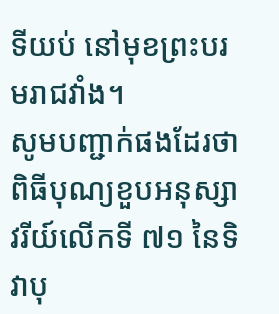ទីយប់ នៅមុខព្រះបរមរាជវាំង។
សូមបញ្ជាក់ផងដែរថា ពិធីបុណ្យខួបអនុស្សាវរីយ៍លើកទី ៧១ នៃទិវាបុ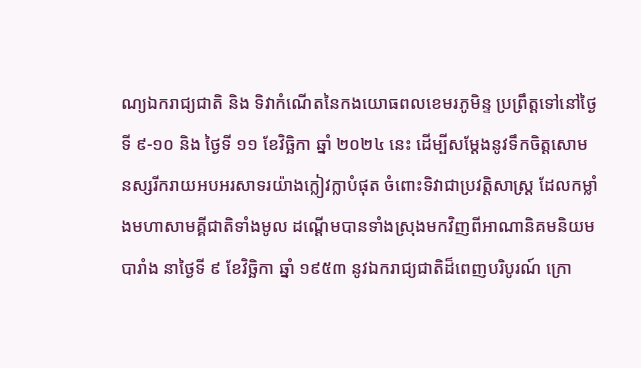ណ្យឯករាជ្យជាតិ និង ទិវាកំណើតនៃកងយោធពលខេមរភូមិន្ទ ប្រព្រឹត្តទៅនៅថ្ងៃទី ៩-១០ និង ថ្ងៃទី ១១ ខែវិច្ឆិកា ឆ្នាំ ២០២៤ នេះ ដើម្បីសម្តែងនូវទឹកចិត្តសោមនស្សរីករាយអបអរសាទរយ៉ាងក្លៀវក្លាបំផុត ចំពោះទិវាជាប្រវត្តិសាស្ត្រ ដែលកម្លាំងមហាសាមគ្គីជាតិទាំងមូល ដណ្តើមបានទាំងស្រុងមកវិញពីអាណានិគមនិយមបារាំង នាថ្ងៃទី ៩ ខែវិច្ឆិកា ឆ្នាំ ១៩៥៣ នូវឯករាជ្យជាតិដ៏ពេញបរិបូរណ៍ ក្រោ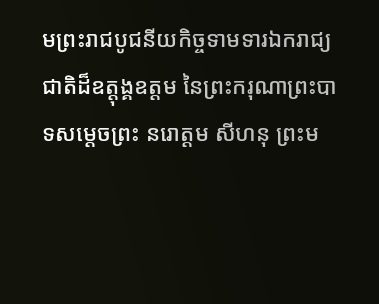មព្រះរាជបូជនីយកិច្ចទាមទារឯករាជ្យជាតិដ៏ឧត្តុង្គឧត្តម នៃព្រះករុណាព្រះបាទសម្តេចព្រះ នរោត្តម សីហនុ ព្រះម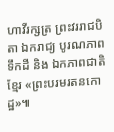ហាវីរក្សត្រ ព្រះវររាជបិតា ឯករាជ្យ បូរណភាពទឹកដី និង ឯកភាពជាតិខ្មែរ «ព្រះបរមរតនកោដ្ឋ»៕